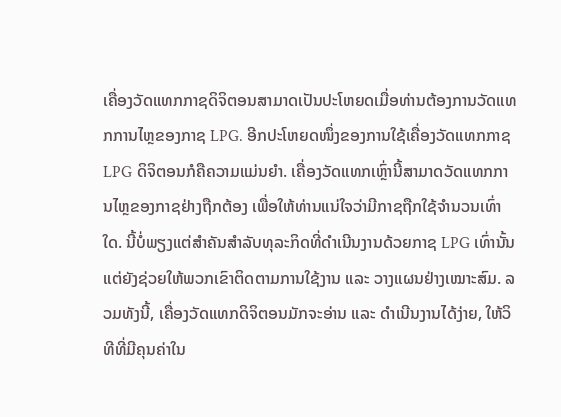ເຄື່ອງວັດແທກກາຊດິຈິຕອນສາມາດເປັນປະໂຫຍດເມື່ອທ່ານຕ້ອງການວັດແທກການໄຫຼຂອງກາຊ LPG. ອີກປະໂຫຍດໜຶ່ງຂອງການໃຊ້ເຄື່ອງວັດແທກກາຊ LPG ດິຈິຕອນກໍຄືຄວາມແມ່ນຍຳ. ເຄື່ອງວັດແທກເຫຼົ່ານີ້ສາມາດວັດແທກການໄຫຼຂອງກາຊຢ່າງຖືກຕ້ອງ ເພື່ອໃຫ້ທ່ານແນ່ໃຈວ່າມີກາຊຖືກໃຊ້ຈຳນວນເທົ່າໃດ. ນີ້ບໍ່ພຽງແຕ່ສຳຄັນສຳລັບທຸລະກິດທີ່ດຳເນີນງານດ້ວຍກາຊ LPG ເທົ່ານັ້ນ ແຕ່ຍັງຊ່ວຍໃຫ້ພວກເຂົາຕິດຕາມການໃຊ້ງານ ແລະ ວາງແຜນຢ່າງເໝາະສົມ. ລວມທັງນີ້, ເຄື່ອງວັດແທກດິຈິຕອນມັກຈະອ່ານ ແລະ ດຳເນີນງານໄດ້ງ່າຍ, ໃຫ້ວິທີທີ່ມີຄຸນຄ່າໃນ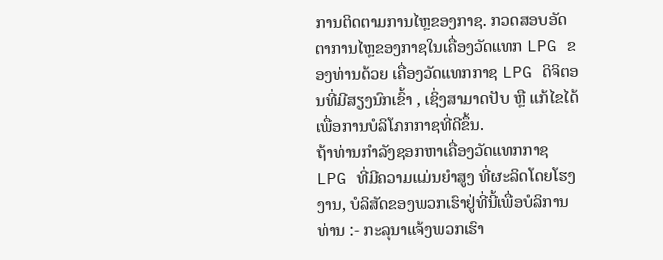ການຕິດຕາມການໄຫຼຂອງກາຊ. ກວດສອບອັດຕາການໄຫຼຂອງກາຊໃນເຄື່ອງວັດແທກ LPG ຂອງທ່ານດ້ວຍ ເຄື່ອງວັດແທກກາຊ LPG ດິຈິຕອນທີ່ມີສຽງນົກເຂົ້າ , ເຊິ່ງສາມາດປັບ ຫຼື ແກ້ໄຂໄດ້ເພື່ອການບໍລິໂภກກາຊທີ່ດີຂຶ້ນ.
ຖ້າທ່ານກຳລັງຊອກຫາເຄື່ອງວັດແທກກາຊ LPG ທີ່ມີຄວາມແມ່ນຍຳສູງ ທີ່ຜະລິດໂດຍໂຮງງານ, ບໍລິສັດຂອງພວກເຮົາຢູ່ທີ່ນີ້ເພື່ອບໍລິການທ່ານ :- ກະລຸນາແຈ້ງພວກເຮົາ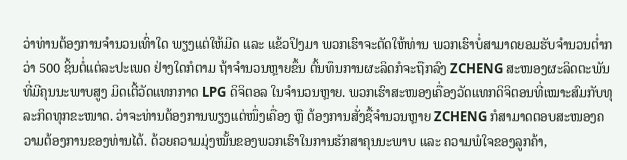ວ່າທ່ານຕ້ອງການຈຳນວນເທົ່າໃດ ພຽງແຕ່ໃຫ້ມີດ ແລະ ແຂ້ວປິງມາ ພວກເຮົາຈະຕັດໃຫ້ທ່ານ ພວກເຮົາບໍ່ສາມາດຍອມຮັບຈຳນວນຕ່ຳກວ່າ 500 ຊິ້ນຕໍ່ແຕ່ລະປະເພດ ຢ່າງໃດກໍຕາມ ຖ້າຈຳນວນຫຼາຍຂຶ້ນ ຕົ້ນທຶນການຜະລິດກໍຈະຖືກລົງ ZCHENG ສະໜອງຜະລິດຕະພັນທີ່ມີຄຸນນະພາບສູງ ມິດເຕີ້ວັດແທກກາດ LPG ດິຈິຕອລ ໃນຈຳນວນຫຼາຍ. ພວກເຮົາສະໜອງເຄື່ອງວັດແທກດິຈິຕອນທີ່ເໝາະສົມກັບທຸລະກິດທຸກຂະໜາດ. ວ່າຈະທ່ານຕ້ອງການພຽງແຕ່ໜຶ່ງເຄື່ອງ ຫຼື ຕ້ອງການສັ່ງຊື້ຈຳນວນຫຼາຍ ZCHENG ກໍສາມາດຕອບສະໜອງຄວາມຕ້ອງການຂອງທ່ານໄດ້. ດ້ວຍຄວາມມຸ່ງໝັ້ນຂອງພວກເຮົາໃນການຮັກສາຄຸນນະພາບ ແລະ ຄວາມພໍໃຈຂອງລູກຄ້າ,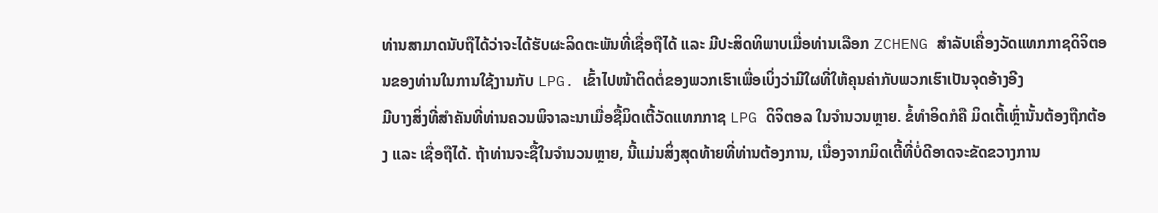ທ່ານສາມາດນັບຖືໄດ້ວ່າຈະໄດ້ຮັບຜະລິດຕະພັນທີ່ເຊື່ອຖືໄດ້ ແລະ ມີປະສິດທິພາບເມື່ອທ່ານເລືອກ ZCHENG ສຳລັບເຄື່ອງວັດແທກກາຊດິຈິຕອນຂອງທ່ານໃນການໃຊ້ງານກັບ LPG. ເຂົ້າໄປໜ້າຕິດຕໍ່ຂອງພວກເຮົາເພື່ອເບິ່ງວ່າມີໃຜທີ່ໃຫ້ຄຸນຄ່າກັບພວກເຮົາເປັນຈຸດອ້າງອີງ
ມີບາງສິ່ງທີ່ສຳຄັນທີ່ທ່ານຄວນພິຈາລະນາເມື່ອຊື້ມິດເຕີ້ວັດແທກກາຊ LPG ດິຈິຕອລ ໃນຈຳນວນຫຼາຍ. ຂໍ້ທຳອິດກໍຄື ມິດເຕີ້ເຫຼົ່ານັ້ນຕ້ອງຖືກຕ້ອງ ແລະ ເຊື່ອຖືໄດ້. ຖ້າທ່ານຈະຊື້ໃນຈຳນວນຫຼາຍ, ນີ້ແມ່ນສິ່ງສຸດທ້າຍທີ່ທ່ານຕ້ອງການ, ເນື່ອງຈາກມິດເຕີ້ທີ່ບໍ່ດີອາດຈະຂັດຂວາງການ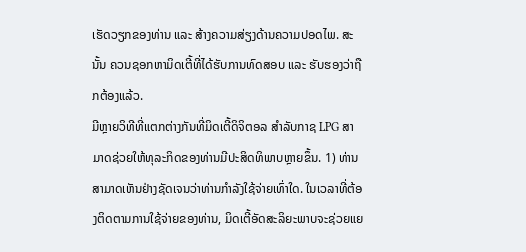ເຮັດວຽກຂອງທ່ານ ແລະ ສ້າງຄວາມສ່ຽງດ້ານຄວາມປອດໄພ. ສະນັ້ນ ຄວນຊອກຫາມິດເຕີ້ທີ່ໄດ້ຮັບການທົດສອບ ແລະ ຮັບຮອງວ່າຖືກຕ້ອງແລ້ວ.
ມີຫຼາຍວິທີທີ່ແຕກຕ່າງກັນທີ່ມິດເຕີ້ດິຈິຕອລ ສຳລັບກາຊ LPG ສາມາດຊ່ວຍໃຫ້ທຸລະກິດຂອງທ່ານມີປະສິດທິພາບຫຼາຍຂຶ້ນ. 1) ທ່ານສາມາດເຫັນຢ່າງຊັດເຈນວ່າທ່ານກຳລັງໃຊ້ຈ່າຍເທົ່າໃດ. ໃນເວລາທີ່ຕ້ອງຕິດຕາມການໃຊ້ຈ່າຍຂອງທ່ານ, ມິດເຕີ້ອັດສະລິຍະພາບຈະຊ່ວຍແຍ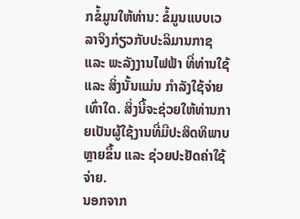ກຂໍ້ມູນໃຫ້ທ່ານ: ຂໍ້ມູນແບບເວລາຈິງກ່ຽວກັບປະລິມານກາຊ ແລະ ພະລັງງານໄຟຟ້າ ທີ່ທ່ານໃຊ້ ແລະ ສິ່ງນັ້ນແມ່ນ ກຳລັງໃຊ້ຈ່າຍເທົ່າໃດ. ສິ່ງນີ້ຈະຊ່ວຍໃຫ້ທ່ານກາຍເປັນຜູ້ໃຊ້ງານທີ່ມີປະສິດທິພາບຫຼາຍຂຶ້ນ ແລະ ຊ່ວຍປະຢັດຄ່າໃຊ້ຈ່າຍ.
ນອກຈາກ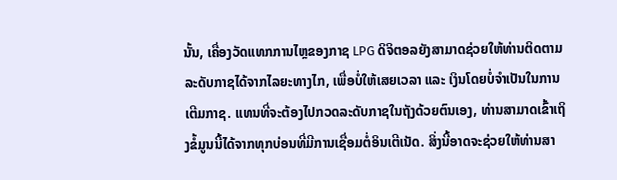ນັ້ນ, ເຄື່ອງວັດແທກການໄຫຼຂອງກາຊ LPG ດິຈິຕອລຍັງສາມາດຊ່ວຍໃຫ້ທ່ານຕິດຕາມລະດັບກາຊໄດ້ຈາກໄລຍະທາງໄກ, ເພື່ອບໍ່ໃຫ້ເສຍເວລາ ແລະ ເງິນໂດຍບໍ່ຈຳເປັນໃນການເຕີມກາຊ. ແທນທີ່ຈະຕ້ອງໄປກວດລະດັບກາຊໃນຖັງດ້ວຍຕົນເອງ, ທ່ານສາມາດເຂົ້າເຖິງຂໍ້ມູນນີ້ໄດ້ຈາກທຸກບ່ອນທີ່ມີການເຊື່ອມຕໍ່ອິນເຕີເນັດ. ສິ່ງນີ້ອາດຈະຊ່ວຍໃຫ້ທ່ານສາ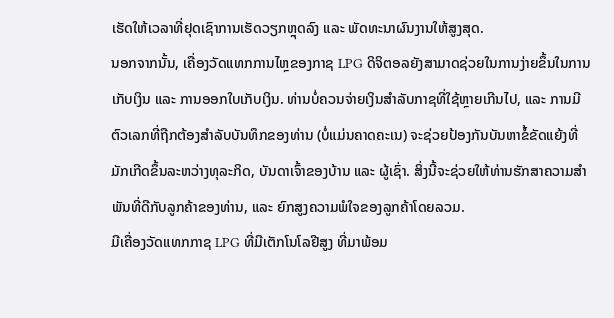ເຮັດໃຫ້ເວລາທີ່ຢຸດເຊົາການເຮັດວຽກຫຼຸດລົງ ແລະ ພັດທະນາຜົນງານໃຫ້ສູງສຸດ.
ນອກຈາກນັ້ນ, ເຄື່ອງວັດແທກການໄຫຼຂອງກາຊ LPG ດິຈິຕອລຍັງສາມາດຊ່ວຍໃນການງ່າຍຂຶ້ນໃນການເກັບເງິນ ແລະ ການອອກໃບເກັບເງິນ. ທ່ານບໍ່ຄວນຈ່າຍເງິນສຳລັບກາຊທີ່ໃຊ້ຫຼາຍເກີນໄປ, ແລະ ການມີຕົວເລກທີ່ຖືກຕ້ອງສຳລັບບັນທຶກຂອງທ່ານ (ບໍ່ແມ່ນຄາດຄະເນ) ຈະຊ່ວຍປ້ອງກັນບັນຫາຂໍ້ຂັດແຍ້ງທີ່ມັກເກີດຂຶ້ນລະຫວ່າງທຸລະກິດ, ບັນດາເຈົ້າຂອງບ້ານ ແລະ ຜູ້ເຊົ່າ. ສິ່ງນີ້ຈະຊ່ວຍໃຫ້ທ່ານຮັກສາຄວາມສຳພັນທີ່ດີກັບລູກຄ້າຂອງທ່ານ, ແລະ ຍົກສູງຄວາມພໍໃຈຂອງລູກຄ້າໂດຍລວມ.
ມີເຄື່ອງວັດແທກກາຊ LPG ທີ່ມີເຕັກໂນໂລຢີສູງ ທີ່ມາພ້ອມ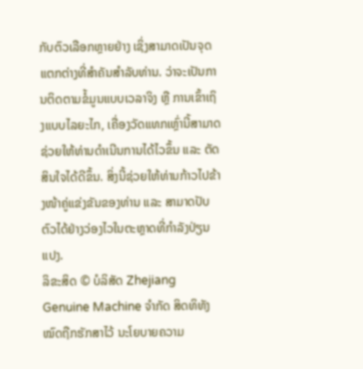ກັບຕົວເລືອກຫຼາຍຢ່າງ ເຊິ່ງສາມາດເປັນຈຸດແຕກຕ່າງທີ່ສຳຄັນສຳລັບທ່ານ. ວ່າຈະເປັນການຕິດຕາມຂໍ້ມູນແບບເວລາຈິງ ຫຼື ການເຂົ້າເຖິງແບບໄລຍະໄກ, ເຄື່ອງວັດແທກເຫຼົ່ານີ້ສາມາດຊ່ວຍໃຫ້ທ່ານດຳເນີນການໄດ້ໄວຂຶ້ນ ແລະ ຕັດສິນໃຈໄດ້ດີຂຶ້ນ. ສິ່ງນີ້ຊ່ວຍໃຫ້ທ່ານກ້າວໄປຂ້າງໜ້າຄູ່ແຂ່ງຂັນຂອງທ່ານ ແລະ ສາມາດປັບຕົວໄດ້ຢ່າງວ່ອງໄວໃນຕະຫຼາດທີ່ກຳລັງປ່ຽນແປງ.
ລິຂະສິດ © ບໍລິສັດ Zhejiang Genuine Machine ຈຳກັດ ສິດທິທັງໝົດຖືກຮັກສາໄວ້ ນະໂຍບາຍຄວາມ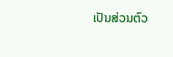ເປັນສ່ວນຕົວ